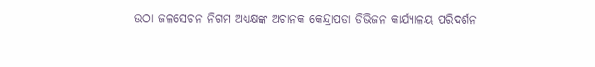ଉଠା ଜଳସେଚନ ନିଗମ ଅଧ୍ୟକ୍ଷଙ୍କ ଅଚାନକ କେନ୍ଦ୍ରାପଡା ଡିଭିଜନ କାର୍ଯ୍ୟାଳୟ ପରିଦର୍ଶନ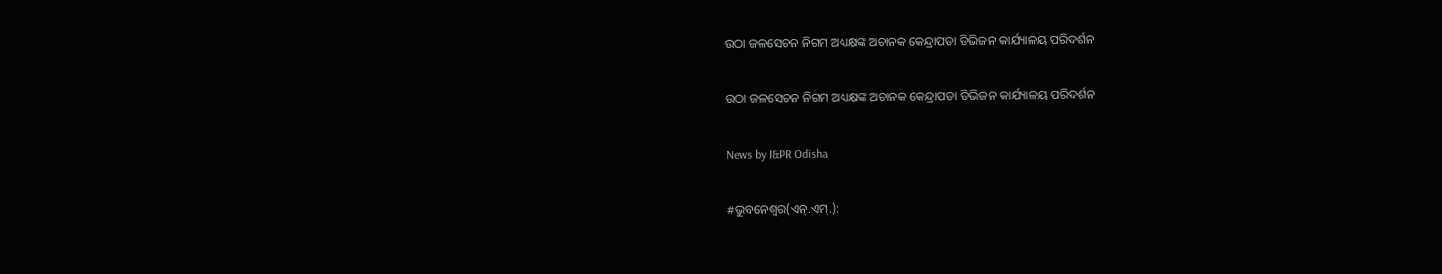ଉଠା ଜଳସେଚନ ନିଗମ ଅଧ୍ୟକ୍ଷଙ୍କ ଅଚାନକ କେନ୍ଦ୍ରାପଡା ଡିଭିଜନ କାର୍ଯ୍ୟାଳୟ ପରିଦର୍ଶନ

ଉଠା ଜଳସେଚନ ନିଗମ ଅଧ୍ୟକ୍ଷଙ୍କ ଅଚାନକ କେନ୍ଦ୍ରାପଡା ଡିଭିଜନ କାର୍ଯ୍ୟାଳୟ ପରିଦର୍ଶନ

News by I&PR Odisha

#ଭୁବନେଶ୍ୱର(ଏନ୍‌.ଏମ୍‌.):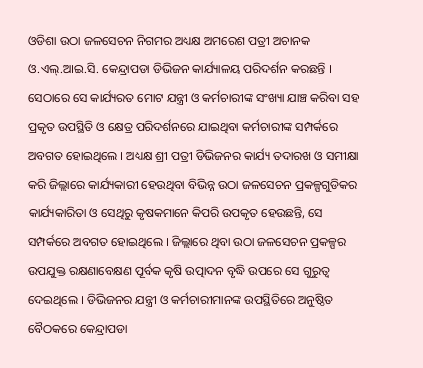ଓଡିଶା ଉଠା ଜଳସେଚନ ନିଗମର ଅଧ୍ୟକ୍ଷ ଅମରେଶ ପତ୍ରୀ ଅଚାନକ ଓ.ଏଲ୍‌.ଆଇ.ସି. କେନ୍ଦ୍ରାପଡା ଡିଭିଜନ କାର୍ଯ୍ୟାଳୟ ପରିଦର୍ଶନ କରଛନ୍ତି । ସେଠାରେ ସେ କାର୍ଯ୍ୟରତ ମୋଟ ଯନ୍ତ୍ରୀ ଓ କର୍ମଚାରୀଙ୍କ ସଂଖ୍ୟା ଯାଞ୍ଚ କରିବା ସହ ପ୍ରକୃତ ଉପସ୍ଥିତି ଓ କ୍ଷେତ୍ର ପରିଦର୍ଶନରେ ଯାଇଥିବା କର୍ମଚାରୀଙ୍କ ସମ୍ପର୍କରେ ଅବଗତ ହୋଇଥିଲେ । ଅଧ୍ୟକ୍ଷ ଶ୍ରୀ ପତ୍ରୀ ଡିଭିଜନର କାର୍ଯ୍ୟ ତଦାରଖ ଓ ସମୀକ୍ଷା କରି ଜିଲ୍ଲାରେ କାର୍ଯ୍ୟକାରୀ ହେଉଥିବା ବିଭିନ୍ନ ଉଠା ଜଳସେଚନ ପ୍ରକଳ୍ପଗୁଡିକର କାର୍ଯ୍ୟକାରିତା ଓ ସେଥିରୁ କୃଷକମାନେ କିପରି ଉପକୃତ ହେଉଛନ୍ତି, ସେ ସମ୍ପର୍କରେ ଅବଗତ ହୋଇଥିଲେ । ଜିଲ୍ଲାରେ ଥିବା ଉଠା ଜଳସେଚନ ପ୍ରକଳ୍ପର ଉପଯୁକ୍ତ ରକ୍ଷଣାବେକ୍ଷଣ ପୂର୍ବକ କୃଷି ଉତ୍ପାଦନ ବୃଦ୍ଧି ଉପରେ ସେ ଗୁରୁତ୍ୱ ଦେଇଥିଲେ । ଡିଭିଜନର ଯନ୍ତ୍ରୀ ଓ କର୍ମଚାରୀମାନଙ୍କ ଉପସ୍ଥିତିରେ ଅନୁଷ୍ଠିତ ବୈଠକରେ କେନ୍ଦ୍ରାପଡା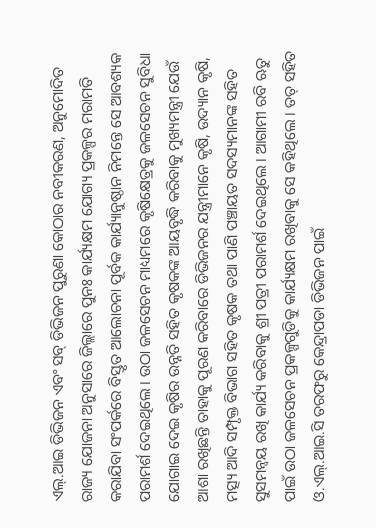ଏଲ୍‌.ଆଇ ଡିଭିଜନ ଏବଂ ସବ୍ ଡିଭିଜନ ପୁରୁଣା କୋଠାର ନବୀକରଣ, ଅନୁମୋଦିତ ରାଜ୍ୟ ଯୋଜନା ଅନୁସାରେ ଜିଲ୍ଲାରେ ପୁନଃ କାର୍ଯ୍ୟକ୍ଷମ ଯୋଗ୍ୟ ପ୍ରକଳ୍ପର ମରାମତି କରାଯିବା ସଂପର୍କରେ ବିସ୍ତୃତ ଆଲୋଚନା ପୂର୍ବକ କାର୍ଯ୍ୟାନୁଷ୍ଠାନ ନିମନ୍ତେ ସେ ଆବଶ୍ୟକ ପରାମର୍ଶ ଦେଇଥିଲେ । ଉଠା ଜଳସେଚନ ମାଧ୍ୟମରେ କୃଷିକ୍ଷେତ୍ରକୁ ଜଳସେଚନ ସୁବିଧା ଯୋଗାଇ ଦେଇ କୃଷିର ଉନ୍ନତି ସହିତ କୃଷକଙ୍କ ଆୟବୃଦ୍ଧି କରିବାକୁ ମୁଖ୍ୟମନ୍ତ୍ରୀ ଯେଉଁ ଆଶା ରଖିଛନ୍ତି ତାହାକୁ ପୂରଣ କରିବାରେ ଡିଭିଜନର ଯନ୍ତ୍ରୀମାନେ କୃଷି, ଉଦ୍ୟାନ କୃଷି, ମତ୍ସ୍ୟ ଆଦି ସମ୍ପୃକ୍ତ ବିଭାଗ ସହିତ କୃଷକ ତଥା ପାଣି ପଞ୍ଚାୟତ ସଦସ୍ୟମାନଙ୍କ ସହିତ ସୁସମନ୍ୱୟ ରଖି କାର୍ଯ୍ୟ କରିବାକୁ ଶ୍ରୀ ପତ୍ରୀ ପରାମର୍ଶ ଦେଇଥିଲେ । ଆଗାମୀ ରବି ଋତୁ ପାଇଁ ଉଠା ଜଳସେଚନ ପ୍ରକଳ୍ପଗୁଡିକୁ କାର୍ଯ୍ୟକ୍ଷମ ରଖିବାକୁ ସେ କହିଥିଲେ । ତତ୍ ସହିତ ଓ.ଏଲ୍‌.ଆଇ.ସି ତରଫରୁ କେନ୍ଦ୍ରାପଡା ଡିଭିଜନ ପାଇଁ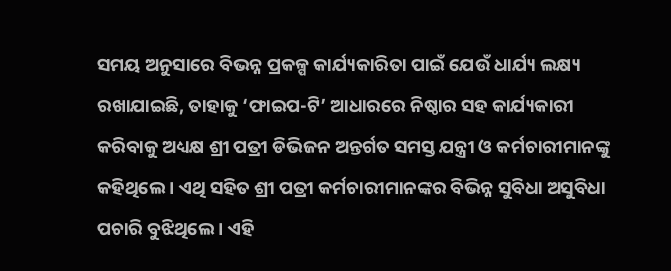ସମୟ ଅନୁସାରେ ବିଭନ୍ନ ପ୍ରକଳ୍ପ କାର୍ଯ୍ୟକାରିତା ପାଇଁ ଯେଉଁ ଧାର୍ଯ୍ୟ ଲକ୍ଷ୍ୟ ରଖାଯାଇଛି, ତାହାକୁ ‘ଫାଇପ-ଟି’ ଆଧାରରେ ନିଷ୍ଠାର ସହ କାର୍ଯ୍ୟକାରୀ କରିବାକୁ ଅଧ୍ୟକ୍ଷ ଶ୍ରୀ ପତ୍ରୀ ଡିଭିଜନ ଅନ୍ତର୍ଗତ ସମସ୍ତ ଯନ୍ତ୍ରୀ ଓ କର୍ମଚାରୀମାନଙ୍କୁ କହିଥିଲେ । ଏଥି ସହିତ ଶ୍ରୀ ପତ୍ରୀ କର୍ମଚାରୀମାନଙ୍କର ବିଭିନ୍ନ ସୁବିଧା ଅସୁବିଧା ପଚାରି ବୁଝିଥିଲେ । ଏହି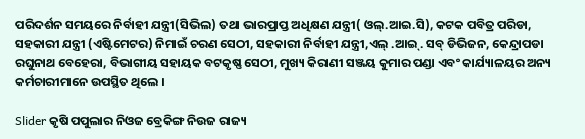ପରିଦର୍ଶନ ସମୟରେ ନିର୍ବାହୀ ଯନ୍ତ୍ରୀ(ସିଭିଲ) ତଥା ଭାରପ୍ରାପ୍ତ ଅଧିକ୍ଷଣ ଯନ୍ତ୍ରୀ( ଓଲ୍‌.ଆଇ.ସି), କଟକ ପବିତ୍ର ପରିଡା, ସହକାରୀ ଯନ୍ତ୍ରୀ (ଏଷ୍ଟିମେଟର) ନିମାଇଁ ଚରଣ ସେଠୀ, ସହକାରୀ ନିର୍ବାହୀ ଯନ୍ତ୍ରୀ,ଏଲ୍ .ଆଇ୍‌. ସବ୍ ଡିଭିଜନ, କେନ୍ଦ୍ରାପଡା ରଘୁନାଥ ବେହେରା, ବିଭାଗୀୟ ସହାୟକ ବଟକୃଷ୍ଣ ସେଠୀ, ମୁଖ୍ୟ କିରାଣୀ ସଞ୍ଜୟ କୁମାର ପଣ୍ଡା ଏବଂ କାର୍ଯ୍ୟାଳୟର ଅନ୍ୟ କର୍ମଚାରୀମାନେ ଉପସ୍ଥିତ ଥିଲେ ।

Slider କୃଷି ପପୁଲାର ନିଓଜ ବ୍ରେକିଙ୍ଗ ନିଉଜ ରାଜ୍ୟ